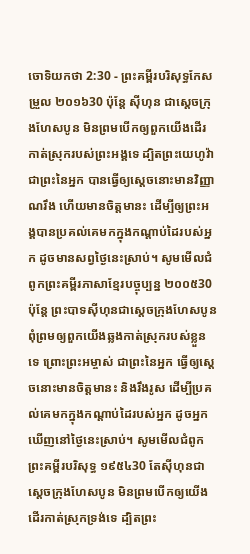ចោទិយកថា 2:30 - ព្រះគម្ពីរបរិសុទ្ធកែសម្រួល ២០១៦30 ប៉ុន្ដែ ស៊ីហុន ជាស្តេចក្រុងហែសបូន មិនព្រមបើកឲ្យពួកយើងដើរកាត់ស្រុករបស់ព្រះអង្គទេ ដ្បិតព្រះយេហូវ៉ាជាព្រះនៃអ្នក បានធ្វើឲ្យស្តេចនោះមានវិញ្ញាណរឹង ហើយមានចិត្តមានះ ដើម្បីឲ្យព្រះអង្គបានប្រគល់គេមកក្នុងកណ្ដាប់ដៃរបស់អ្នក ដូចមានសព្វថ្ងៃនេះស្រាប់។ សូមមើលជំពូកព្រះគម្ពីរភាសាខ្មែរបច្ចុប្បន្ន ២០០៥30 ប៉ុន្តែ ព្រះបាទស៊ីហុនជាស្ដេចក្រុងហែសបូន ពុំព្រមឲ្យពួកយើងឆ្លងកាត់ស្រុករបស់ខ្លួនទេ ព្រោះព្រះអម្ចាស់ ជាព្រះនៃអ្នក ធ្វើឲ្យស្ដេចនោះមានចិត្តមានះ និងរឹងរូស ដើម្បីប្រគល់គេមកក្នុងកណ្ដាប់ដៃរបស់អ្នក ដូចអ្នកឃើញនៅថ្ងៃនេះស្រាប់។ សូមមើលជំពូកព្រះគម្ពីរបរិសុទ្ធ ១៩៥៤30 តែស៊ីហុនជាស្តេចក្រុងហែសបូន មិនព្រមបើកឲ្យយើងដើរកាត់ស្រុកទ្រង់ទេ ដ្បិតព្រះ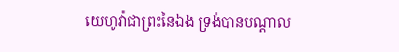យេហូវ៉ាជាព្រះនៃឯង ទ្រង់បានបណ្តាល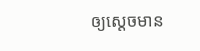ឲ្យស្តេចមាន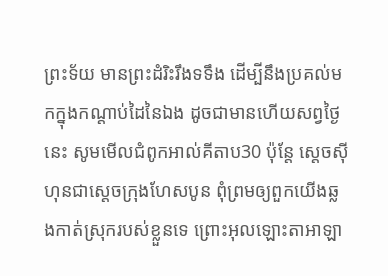ព្រះទ័យ មានព្រះដំរិះរឹងទទឹង ដើម្បីនឹងប្រគល់មកក្នុងកណ្តាប់ដៃនៃឯង ដូចជាមានហើយសព្វថ្ងៃនេះ សូមមើលជំពូកអាល់គីតាប30 ប៉ុន្តែ ស្តេចស៊ីហុនជាស្តេចក្រុងហែសបូន ពុំព្រមឲ្យពួកយើងឆ្លងកាត់ស្រុករបស់ខ្លួនទេ ព្រោះអុលឡោះតាអាឡា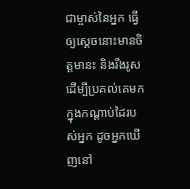ជាម្ចាស់នៃអ្នក ធ្វើឲ្យស្តេចនោះមានចិត្តមានះ និងរឹងរូស ដើម្បីប្រគល់គេមកក្នុងកណ្តាប់ដៃរបស់អ្នក ដូចអ្នកឃើញនៅ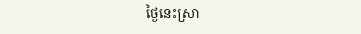ថ្ងៃនេះស្រា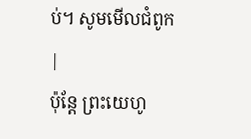ប់។ សូមមើលជំពូក |
ប៉ុន្ដែ ព្រះយេហូ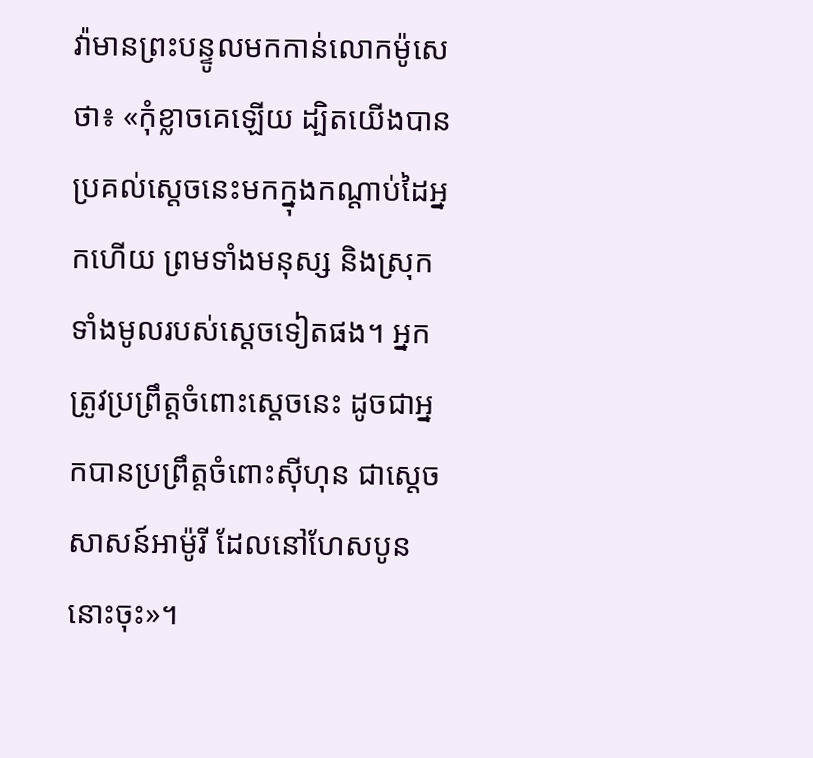វ៉ាមានព្រះបន្ទូលមកកាន់លោកម៉ូសេថា៖ «កុំខ្លាចគេឡើយ ដ្បិតយើងបានប្រគល់ស្តេចនេះមកក្នុងកណ្ដាប់ដៃអ្នកហើយ ព្រមទាំងមនុស្ស និងស្រុកទាំងមូលរបស់ស្ដេចទៀតផង។ អ្នកត្រូវប្រព្រឹត្តចំពោះស្ដេចនេះ ដូចជាអ្នកបានប្រព្រឹត្តចំពោះស៊ីហុន ជាស្តេចសាសន៍អាម៉ូរី ដែលនៅហែសបូននោះចុះ»។